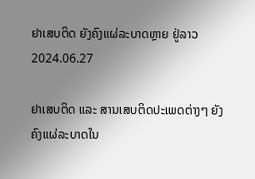ຢາເສບຕິດ ຍັງຄົງແຜ່ລະບາດຫຼາຍ ຢູ່ລາວ
2024.06.27

ຢາເສບຕິດ ແລະ ສານເສບຕິດປະເພດຕ່າງໆ ຍັງຄົງແຜ່ລະບາດໃນ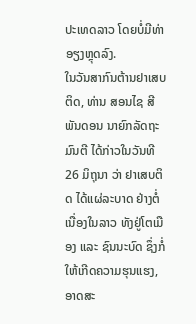ປະເທດລາວ ໂດຍບໍ່ມີທ່າອຽງຫຼຸດລົງ.
ໃນວັນສາກົນຕ້ານຢາເສບຕິດ, ທ່ານ ສອນໄຊ ສີພັນດອນ ນາຍົກລັດຖະມົນຕີ ໄດ້ກ່າວໃນວັນທີ 26 ມິຖຸນາ ວ່າ ຢາເສບຕິດ ໄດ້ແຜ່ລະບາດ ຢ່າງຕໍ່ເນື່ອງໃນລາວ ທັງຢູ່ໂຕເມືອງ ແລະ ຊົນນະບົດ ຊຶ່ງກໍ່ໃຫ້ເກີດຄວາມຮຸນແຮງ, ອາດສະ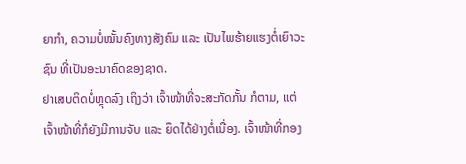ຍາກໍາ, ຄວາມບໍ່ໝັ້ນຄົງທາງສັງຄົມ ແລະ ເປັນໄພຮ້າຍແຮງຕໍ່ເຍົາວະຊົນ ທີ່ເປັນອະນາຄົດຂອງຊາດ.
ຢາເສບຕິດບໍ່ຫຼຸດລົງ ເຖິງວ່າ ເຈົ້າໜ້າທີ່ຈະສະກັດກັ້ນ ກໍຕາມ, ແຕ່ ເຈົ້າໜ້າທີ່ກໍຍັງມີການຈັບ ແລະ ຍຶດໄດ້ຢ່າງຕໍ່ເນື່ອງ. ເຈົ້າໜ້າທີ່ກອງ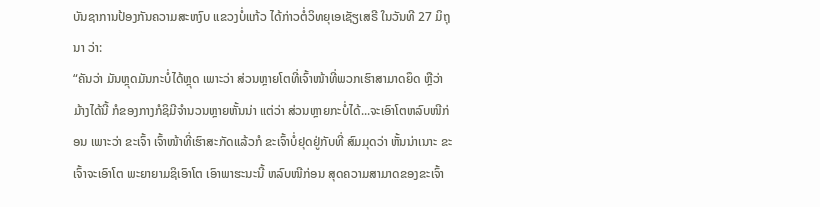ບັນຊາການປ້ອງກັນຄວາມສະຫງົບ ແຂວງບໍ່ແກ້ວ ໄດ້ກ່າວຕໍ່ວິທຍຸເອເຊັຽເສຣີ ໃນວັນທີ 27 ມິຖຸນາ ວ່າ:
“ຄັນວ່າ ມັນຫຼຸດມັນກະບໍ່ໄດ້ຫຼຸດ ເພາະວ່າ ສ່ວນຫຼາຍໂຕທີ່ເຈົ້າໜ້າທີ່ພວກເຮົາສາມາດຍຶດ ຫຼືວ່າ ມ້າງໄດ້ນີ້ ກໍຂອງກາງກໍຊິມີຈໍານວນຫຼາຍຫັ້ນນ່າ ແຕ່ວ່າ ສ່ວນຫຼາຍກະບໍ່ໄດ້...ຈະເອົາໂຕຫລົບໜີກ່ອນ ເພາະວ່າ ຂະເຈົ້າ ເຈົ້າໜ້າທີ່ເຮົາສະກັດແລ້ວກໍ ຂະເຈົ້າບໍ່ຢຸດຢູ່ກັບທີ່ ສົມມຸດວ່າ ຫັ້ນນ່າເນາະ ຂະເຈົ້າຈະເອົາໂຕ ພະຍາຍາມຊິເອົາໂຕ ເອົາພາຮະນະນີ້ ຫລົບໜີກ່ອນ ສຸດຄວາມສາມາດຂອງຂະເຈົ້າ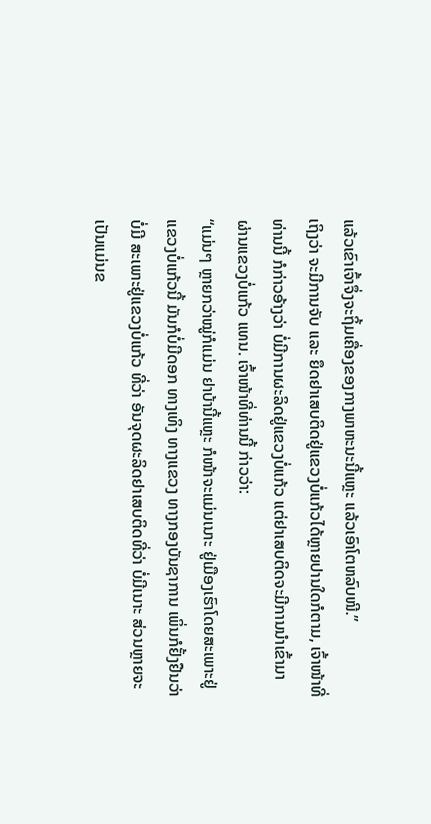ແລ້ວເຂົາເຈົ້າຈຶ່ງຈະຖິ້ມເຄື່ອງຂອງກາງພາຫະນະນີ້ແຫຼະ ແລ້ວເອົາໂຕຫລົບໜີ.”
ເຖິງວ່າ ຈະມີການຈັບ ແລະ ຍຶດຢາເສບຕິດຢູ່ແຂວງບໍ່ແກ້ວໄດ້ຫຼາຍປານໃດກໍຕາມ, ເຈົ້າໜ້າທີ່ທ່ານນີ້ ກໍກ່າວອ້າງວ່າ ບໍ່ມີການຜະລິດຢູ່ແຂວງບໍ່ແກ້ວ ແຕ່ຢາເສບຕິດຈະມີການນໍາເຂົ້າມາ ຜ່ານແຂວງບໍ່ແກ້ວ ແທນ. ເຈົ້າໜ້າທີ່ທ່ານນີ້ ກ່າວວ່າ:
“ແມ່ນໆ ຫຼາຍກວ່າໝູ່ກໍແມ່ນ ຢາບ້ານີ້ແຫຼະ ກໍໜ້າຈະແມ່ນເນາະ ຢູ່ເມືອງເຮົາໂດຍສະເພາະຢູ່ແຂວງບໍ່ແກ້ວນີ້ ມັນກໍບໍ່ມີດອກ ທາງເທິງ ທາງແຂວງ ທາງກອງບັນຊາການ ເພິ່ນກໍຢັ້ງຢືນວ່າ ບໍ່ມີ ສະເພາະຢູ່ແຂວງບໍ່ແກ້ວ ທີ່ວ່າ ອັນຈຸດຜະລິດຢາເສບຕິດທີ່ວ່າ ບໍ່ມີເນາະ ສ່ວນຫຼາຍຈະເປັນແມ່ນຂ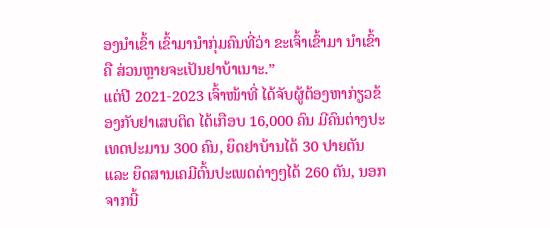ອງນໍາເຂົ້າ ເຂົ້າມານໍາກຸ່ມຄົນທີ່ວ່າ ຂະເຈົ້າເຂົ້າມາ ນໍາເຂົ້າຄື ສ່ວນຫຼາຍຈະເປັນຢາບ້າເນາະ.”
ແຕ່ປີ 2021-2023 ເຈົ້າໜ້າທີ່ ໄດ້ຈັບຜູ້ຕ້ອງຫາກ່ຽວຂ້ອງກັບຢາເສບຕິດ ໄດ້ເກືອບ 16,000 ຄົນ ມີຄົນຕ່າງປະເທດປະມານ 300 ຄົນ, ຍຶດຢາບ້ານໄດ້ 30 ປາຍຕັນ ແລະ ຍຶດສານເຄມີຕົ້ນປະເພດຕ່າງໆໄດ້ 260 ຕັນ, ນອກຈາກນີ້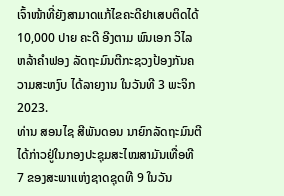ເຈົ້າໜ້າທີ່ຍັງສາມາດແກ້ໄຂຄະດີຢາເສບຕິດໄດ້ 10,000 ປາຍ ຄະດີ ອີງຕາມ ພົນເອກ ວິໄລ ຫລ້າຄໍາຟອງ ລັດຖະມົນຕີກະຊວງປ້ອງກັນຄວາມສະຫງົບ ໄດ້ລາຍງານ ໃນວັນທີ 3 ພະຈິກ 2023.
ທ່ານ ສອນໄຊ ສີພັນດອນ ນາຍົກລັດຖະມົນຕີ ໄດ້ກ່າວຢູ່ໃນກອງປະຊຸມສະໄໝສາມັນເທື່ອທີ 7 ຂອງສະພາແຫ່ງຊາດຊຸດທີ 9 ໃນວັນ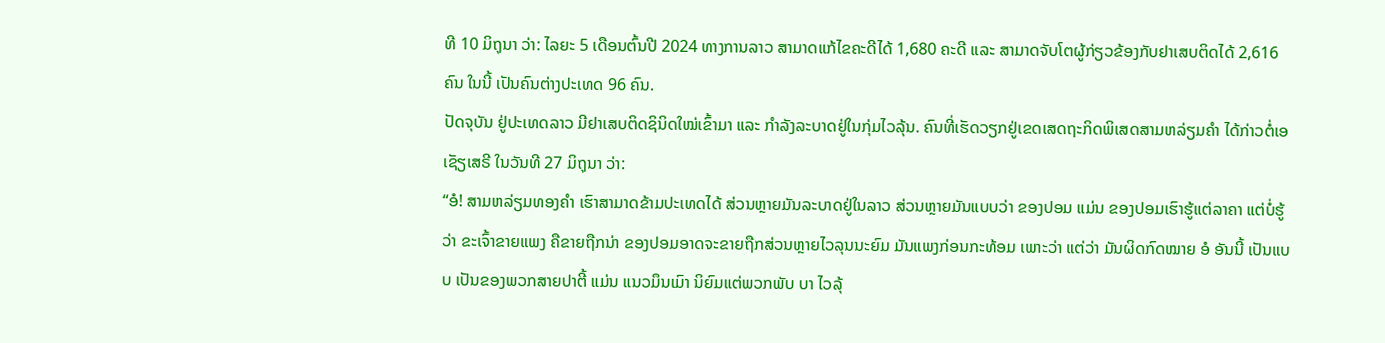ທີ 10 ມິຖຸນາ ວ່າ: ໄລຍະ 5 ເດືອນຕົ້ນປີ 2024 ທາງການລາວ ສາມາດແກ້ໄຂຄະດີໄດ້ 1,680 ຄະດີ ແລະ ສາມາດຈັບໂຕຜູ້ກ່ຽວຂ້ອງກັບຢາເສບຕິດໄດ້ 2,616 ຄົນ ໃນນີ້ ເປັນຄົນຕ່າງປະເທດ 96 ຄົນ.
ປັດຈຸບັນ ຢູ່ປະເທດລາວ ມີຢາເສບຕິດຊິນິດໃໝ່ເຂົ້າມາ ແລະ ກໍາລັງລະບາດຢູ່ໃນກຸ່ມໄວລຸ້ນ. ຄົນທີ່ເຮັດວຽກຢູ່ເຂດເສດຖະກິດພິເສດສາມຫລ່ຽມຄໍາ ໄດ້ກ່າວຕໍ່ເອເຊັຽເສຣີ ໃນວັນທີ 27 ມິຖຸນາ ວ່າ:
“ອໍ! ສາມຫລ່ຽມທອງຄໍາ ເຮົາສາມາດຂ້າມປະເທດໄດ້ ສ່ວນຫຼາຍມັນລະບາດຢູ່ໃນລາວ ສ່ວນຫຼາຍມັນແບບວ່າ ຂອງປອມ ແມ່ນ ຂອງປອມເຮົາຮູ້ແຕ່ລາຄາ ແຕ່ບໍ່ຮູ້ວ່າ ຂະເຈົ້າຂາຍແພງ ຄືຂາຍຖືກນ່າ ຂອງປອມອາດຈະຂາຍຖືກສ່ວນຫຼາຍໄວລຸນນະຍົມ ມັນແພງກ່ອນກະທ້ອມ ເພາະວ່າ ແຕ່ວ່າ ມັນຜິດກົດໝາຍ ອໍ ອັນນີ້ ເປັນແບບ ເປັນຂອງພວກສາຍປາຕີ້ ແມ່ນ ແນວມຶນເມົາ ນິຍົມແຕ່ພວກພັບ ບາ ໄວລຸ້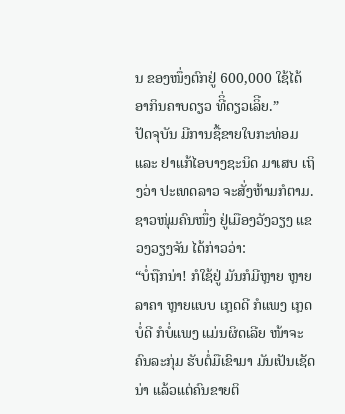ນ ຂອງໜຶ່ງຕົກຢູ່ 600,000 ໃຊ້ໄດ້ ອາກິນຄາບດຽວ ທີິ່ດຽວເລິີຍ.”
ປັດຈຸບັນ ມີການຊື້ຂາຍໃບກະທ່ອມ ແລະ ຢາແກ້ໄອບາງຊະນິດ ມາເສບ ເຖິງວ່າ ປະເທດລາວ ຈະສັ່ງຫ້າມກໍຕາມ. ຊາວໜຸ່ມຄົນໜຶ່ງ ຢູ່ເມືອງວັງວຽງ ແຂວງວຽງຈັນ ໄດ້ກ່າວວ່າ:
“ບໍ່ຖືກນ່າ! ກໍໃຊ້ຢູ່ ມັນກໍມີຫຼາຍ ຫຼາຍລາຄາ ຫຼາຍແບບ ເກຼດດີ ກໍແພງ ເກຼດບໍ່ດີ ກໍບໍ່ແພງ ແມ່ນຜິດເລີຍ ໜ້າຈະຄົນລະກຸ່ມ ຮັບຕໍ່ມືເຂົາມາ ມັນເປັນເຊັດນ່າ ແລ້ວແຕ່ຄົນຂາຍຕິ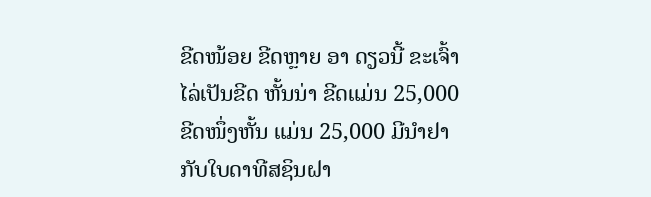ຂີດໜ້ອຍ ຂີດຫຼາຍ ອາ ດຽວນີ້ ຂະເຈົ້າໄລ່ເປັນຂີດ ຫັ້ນນ່າ ຂີດແມ່ນ 25,000 ຂີດໜຶ່ງຫັ້ນ ແມ່ນ 25,000 ມີນໍາຢາກັບໃບດາທີສຊິນຝາ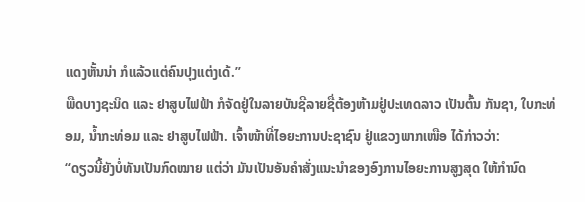ແດງຫັ້ນນ່າ ກໍແລ້ວແຕ່ຄົນປຸງແຕ່ງເດ້.”
ພືດບາງຊະນິດ ແລະ ຢາສູບໄຟຟ້າ ກໍຈັດຢູ່ໃນລາຍບັນຊີລາຍຊື່ຕ້ອງຫ້າມຢູ່ປະເທດລາວ ເປັນຕົ້ນ ກັນຊາ, ໃບກະທ່ອມ, ນໍ້າກະທ່ອມ ແລະ ຢາສູບໄຟຟ້າ. ເຈົ້າໜ້າທີ່ໄອຍະການປະຊາຊົນ ຢູ່ແຂວງພາກເໜືອ ໄດ້ກ່າວວ່າ:
“ດຽວນີ້ຍັງບໍ່ທັນເປັນກົດໝາຍ ແຕ່ວ່າ ມັນເປັນອັນຄໍາສັ່ງແນະນໍາຂອງອົງການໄອຍະການສູງສຸດ ໃຫ້ກໍານົດ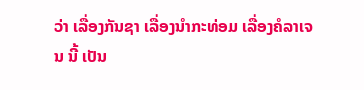ວ່າ ເລື່ອງກັນຊາ ເລື່ອງນໍາກະທ່ອມ ເລື່ອງຄໍລາເຈນ ນີ້ ເປັນ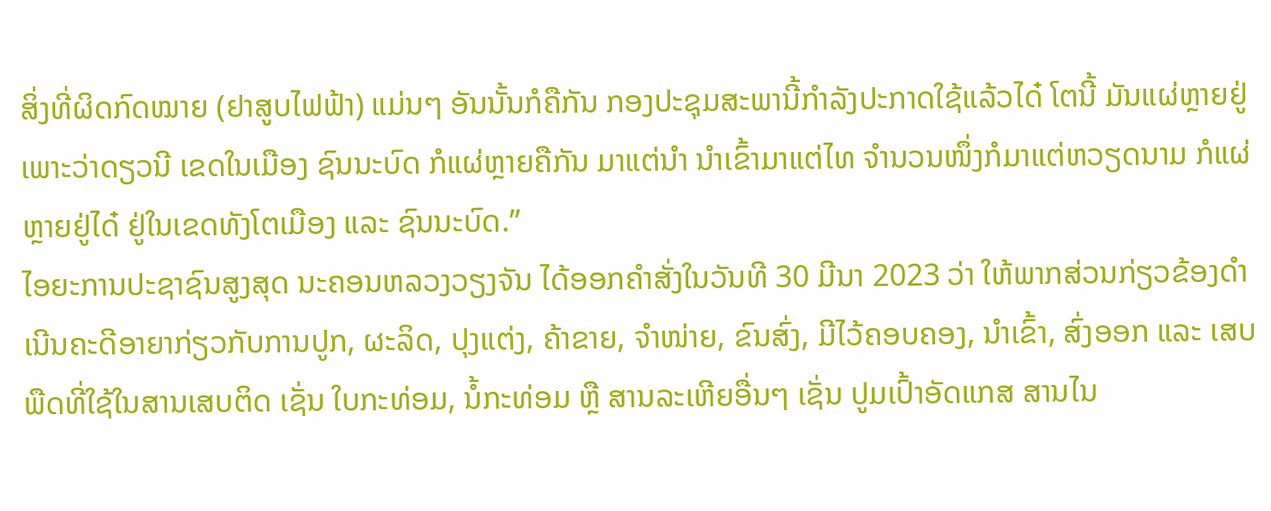ສິ່ງທີ່ຜິດກົດໝາຍ (ຢາສູບໄຟຟ້າ) ແມ່ນໆ ອັນນັ້ນກໍຄືກັນ ກອງປະຊຸມສະພານີ້ກໍາລັງປະກາດໃຊ້ແລ້ວໄດ໋ ໂຕນີ້ ມັນແຜ່ຫຼາຍຢູ່ ເພາະວ່າດຽວນີ ເຂດໃນເມືອງ ຊົນນະບົດ ກໍແຜ່ຫຼາຍຄືກັນ ມາແຕ່ນໍາ ນໍາເຂົ້າມາແຕ່ໄທ ຈໍານວນໜຶ່ງກໍມາແຕ່ຫວຽດນາມ ກໍແຜ່ຫຼາຍຢູ່ໄດ໋ ຢູ່ໃນເຂດທັງໂຕເມືອງ ແລະ ຊົນນະບົດ.”
ໄອຍະການປະຊາຊົນສູງສຸດ ນະຄອນຫລວງວຽງຈັນ ໄດ້ອອກຄໍາສັ່ງໃນວັນທີ 30 ມີນາ 2023 ວ່າ ໃຫ້ພາກສ່ວນກ່ຽວຂ້ອງດໍາເນີນຄະດີອາຍາກ່ຽວກັບການປູກ, ຜະລິດ, ປຸງແຕ່ງ, ຄ້າຂາຍ, ຈໍາໜ່າຍ, ຂົນສົ່ງ, ມີໄວ້ຄອບຄອງ, ນໍາເຂົ້າ, ສົ່ງອອກ ແລະ ເສບ ພືດທີ່ໃຊ້ໃນສານເສບຕິດ ເຊັ່ນ ໃບກະທ່ອມ, ນໍ້ກະທ່ອມ ຫຼື ສານລະເຫີຍອື່ນໆ ເຊັ່ນ ປູມເປົ້າອັດແກສ ສານໄນ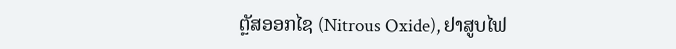ຕຼັສອອກໄຊ (Nitrous Oxide), ຢາສູບໄຟ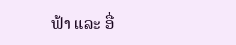ຟ້າ ແລະ ອື່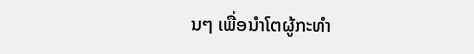ນໆ ເພື່ອນໍາໂຕຜູ້ກະທໍາ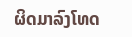ຜິດມາລົງໂທດ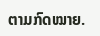ຕາມກົດໝາຍ.